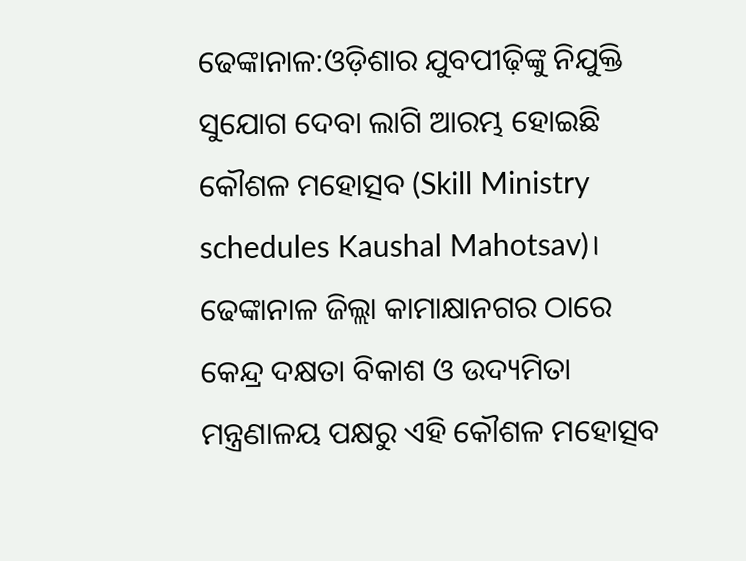ଢେଙ୍କାନାଳ:ଓଡ଼ିଶାର ଯୁବପୀଢ଼ିଙ୍କୁ ନିଯୁକ୍ତି ସୁଯୋଗ ଦେବା ଲାଗି ଆରମ୍ଭ ହୋଇଛି କୌଶଳ ମହୋତ୍ସବ (Skill Ministry schedules Kaushal Mahotsav)। ଢେଙ୍କାନାଳ ଜିଲ୍ଲା କାମାକ୍ଷାନଗର ଠାରେ କେନ୍ଦ୍ର ଦକ୍ଷତା ବିକାଶ ଓ ଉଦ୍ୟମିତା ମନ୍ତ୍ରଣାଳୟ ପକ୍ଷରୁ ଏହି କୌଶଳ ମହୋତ୍ସବ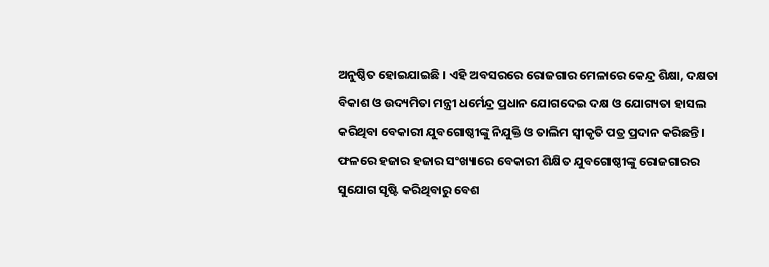ଅନୁଷ୍ଠିତ ହୋଇଯାଇଛି । ଏହି ଅବସରରେ ରୋଜଗାର ମେଳାରେ କେନ୍ଦ୍ର ଶିକ୍ଷା, ଦକ୍ଷତା ବିକାଶ ଓ ଉଦ୍ୟମିତା ମନ୍ତ୍ରୀ ଧର୍ମେନ୍ଦ୍ର ପ୍ରଧାନ ଯୋଗଦେଇ ଦକ୍ଷ ଓ ଯୋଗ୍ୟତା ହାସଲ କରିଥିବା ବେକାରୀ ଯୁବଗୋଷ୍ଠୀଙ୍କୁ ନିଯୁକ୍ତି ଓ ତାଲିମ ସ୍ୱୀକୃତି ପତ୍ର ପ୍ରଦାନ କରିଛନ୍ତି ।
ଫଳରେ ହଜାର ହଜାର ସଂଖ୍ୟାରେ ବେକାରୀ ଶିକ୍ଷିତ ଯୁବଗୋଷ୍ଠୀଙ୍କୁ ରୋଜଗାରର ସୁଯୋଗ ସୃଷ୍ଟି କରିଥିବାରୁ ବେଶ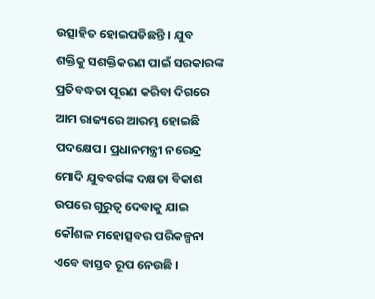ଉତ୍ସାହିତ ହୋଇପଡିଛନ୍ତି । ଯୁବ ଶକ୍ତିକୁ ସଶକ୍ତିକରଣ ପାଇଁ ସରକାରଙ୍କ ପ୍ରତିବଦ୍ଧତା ପୂରଣ କରିବା ଦିଗରେ ଆମ ରାଜ୍ୟରେ ଆରମ୍ଭ ହୋଇଛି ପଦକ୍ଷେପ। ପ୍ରଧାନମନ୍ତ୍ରୀ ନରେନ୍ଦ୍ର ମୋଦି ଯୁବବର୍ଗଙ୍କ ଦକ୍ଷତା ବିକାଶ ଉପରେ ଗୁରୁତ୍ୱ ଦେବାକୁ ଯାଇ କୌଶଳ ମହୋତ୍ସବର ପରିକଳ୍ପନା ଏବେ ବାସ୍ତବ ରୂପ ନେଉଛି ।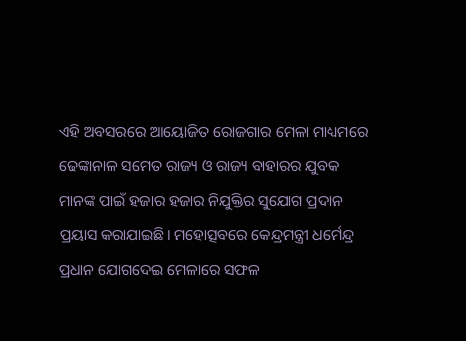ଏହି ଅବସରରେ ଆୟୋଜିତ ରୋଜଗାର ମେଳା ମାଧ୍ୟମରେ ଢେଙ୍କାନାଳ ସମେତ ରାଜ୍ୟ ଓ ରାଜ୍ୟ ବାହାରର ଯୁବକ ମାନଙ୍କ ପାଇଁ ହଜାର ହଜାର ନିଯୁକ୍ତିର ସୁଯୋଗ ପ୍ରଦାନ ପ୍ରୟାସ କରାଯାଇଛି। ମହୋତ୍ସବରେ କେନ୍ଦ୍ରମନ୍ତ୍ରୀ ଧର୍ମେନ୍ଦ୍ର ପ୍ରଧାନ ଯୋଗଦେଇ ମେଳାରେ ସଫଳ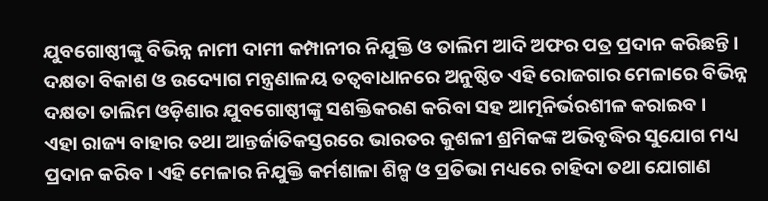ଯୁବଗୋଷ୍ଠୀଙ୍କୁ ବିଭିନ୍ନ ନାମୀ ଦାମୀ କମ୍ପାନୀର ନିଯୁକ୍ତି ଓ ତାଲିମ ଆଦି ଅଫର ପତ୍ର ପ୍ରଦାନ କରିଛନ୍ତି । ଦକ୍ଷତା ବିକାଶ ଓ ଉଦ୍ୟୋଗ ମନ୍ତ୍ରଣାଳୟ ତତ୍ୱବାଧାନରେ ଅନୁଷ୍ଠିତ ଏହି ରୋଜଗାର ମେଳାରେ ବିଭିନ୍ନ ଦକ୍ଷତା ତାଲିମ ଓଡ଼ିଶାର ଯୁବଗୋଷ୍ଠୀଙ୍କୁ ସଶକ୍ତିକରଣ କରିବା ସହ ଆତ୍ମନିର୍ଭରଶୀଳ କରାଇବ ।
ଏହା ରାଜ୍ୟ ବାହାର ତଥା ଆନ୍ତର୍ଜାତିକସ୍ତରରେ ଭାରତର କୁଶଳୀ ଶ୍ରମିକଙ୍କ ଅଭିବୃଦ୍ଧିର ସୁଯୋଗ ମଧ୍ୟ ପ୍ରଦାନ କରିବ । ଏହି ମେଳାର ନିଯୁକ୍ତି କର୍ମଶାଳା ଶିଳ୍ପ ଓ ପ୍ରତିଭା ମଧ୍ୟରେ ଚାହିଦା ତଥା ଯୋଗାଣ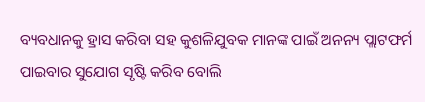ବ୍ୟବଧାନକୁ ହ୍ରାସ କରିବା ସହ କୁଶଳିଯୁବକ ମାନଙ୍କ ପାଇଁ ଅନନ୍ୟ ପ୍ଲାଟଫର୍ମ ପାଇବାର ସୁଯୋଗ ସୃଷ୍ଟି କରିବ ବୋଲି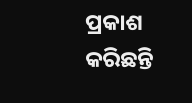ପ୍ରକାଶ କରିଛନ୍ତି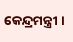କେନ୍ଦ୍ରମନ୍ତ୍ରୀ ।